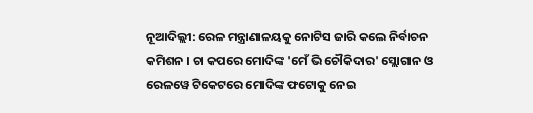ନୂଆଦିଲ୍ଲୀ: ରେଳ ମନ୍ତ୍ରାଣାଳୟକୁ ନୋଟିସ ଜାରି କଲେ ନିର୍ବାଚନ କମିଶନ । ଚା କପରେ ମୋଦିଙ୍କ 'ମେଁ ଭି ଚୌକିଦାର' ସ୍ଲୋଗାନ ଓ ରେଳୱେ ଟିକେଟରେ ମୋଦିଙ୍କ ଫଟୋକୁ ନେଇ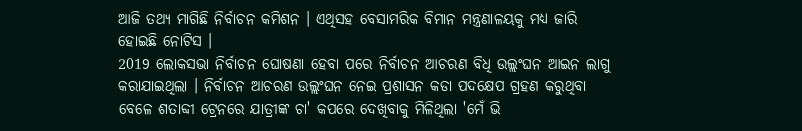ଆଜି ତଥ୍ୟ ମାଗିଛି ନିର୍ବାଚନ କମିଶନ । ଏଥିସହ ବେସାମରିକ ବିମାନ ମନ୍ତ୍ରଣାଳୟକୁ ମଧ୍ୟ ଜାରି ହୋଇଛି ନୋଟିସ ।
2019 ଲୋକସଭା ନିର୍ବାଚନ ଘୋଷଣା ହେବା ପରେ ନିର୍ବାଚନ ଆଚରଣ ବିଧି ଉଲ୍ଲଂଘନ ଆଇନ ଲାଗୁ କରାଯାଇଥିଲା । ନିର୍ବାଚନ ଆଚରଣ ଉଲ୍ଲଂଘନ ନେଇ ପ୍ରଶାସନ କଡା ପଦକ୍ଷେପ ଗ୍ରହଣ କରୁଥିବା ବେଳେ ଶତାବ୍ଦୀ ଟ୍ରେନରେ ଯାତ୍ରୀଙ୍କ ଚା' କପରେ ଦେଖିବାକୁ ମିଳିଥିଲା 'ମେଁ ଭି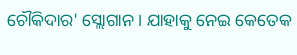ଚୌକିଦାର' ସ୍ଲୋଗାନ । ଯାହାକୁ ନେଇ କେତେକ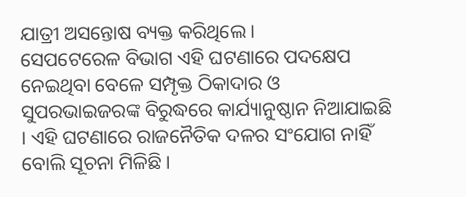ଯାତ୍ରୀ ଅସନ୍ତୋଷ ବ୍ୟକ୍ତ କରିଥିଲେ ।
ସେପଟେରେଳ ବିଭାଗ ଏହି ଘଟଣାରେ ପଦକ୍ଷେପ ନେଇଥିବା ବେଳେ ସମ୍ପୃକ୍ତ ଠିକାଦାର ଓ ସୁପରଭାଇଜରଙ୍କ ବିରୁଦ୍ଧରେ କାର୍ଯ୍ୟାନୁଷ୍ଠାନ ନିଆଯାଇଛି । ଏହି ଘଟଣାରେ ରାଜନୈତିକ ଦଳର ସଂଯୋଗ ନାହିଁ ବୋଲି ସୂଚନା ମିଳିଛି ।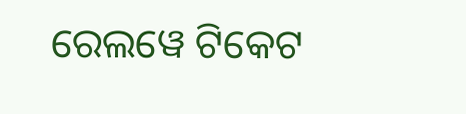ରେଲୱେ ଟିକେଟ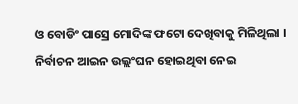ଓ ବୋଡିଂ ପାସ୍ରେ ମୋଦିଙ୍କ ଫଟୋ ଦେଖିବାକୁ ମିଳିଥିଲା । ନିର୍ବାଚନ ଆଇନ ଉଲ୍ଲଂଘନ ହୋଇଥିବା ନେଇ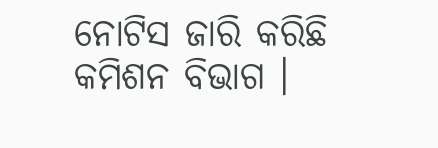ନୋଟିସ ଜାରି କରିଛି କମିଶନ ବିଭାଗ ।